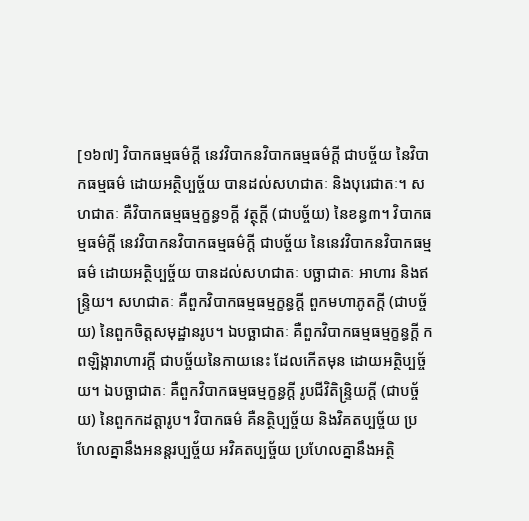[១៦៧] វិបាកធម្មធម៌ក្តី នេវវិបាកនវិបាកធម្មធម៌ក្តី ជាបច្ច័យ នៃវិបាកធម្មធម៌ ដោយអត្ថិប្បច្ច័យ បានដល់សហជាតៈ និងបុរេជាតៈ។ សហជាតៈ គឺវិបាកធម្មធម្មក្ខន្ធ១ក្តី វត្ថុក្តី (ជាបច្ច័យ) នៃខន្ធ៣។ វិបាកធម្មធម៌ក្តី នេវវិបាកនវិបាកធម្មធម៌ក្តី ជាបច្ច័យ នៃនេវវិបាកនវិបាកធម្មធម៌ ដោយអត្ថិប្បច្ច័យ បានដល់សហជាតៈ បច្ឆាជាតៈ អាហារ និងឥន្រ្ទិយ។ សហជាតៈ គឺពួកវិបាកធម្មធម្មក្ខន្ធក្តី ពួកមហាភូតក្តី (ជាបច្ច័យ) នៃពួកចិត្តសមុដ្ឋានរូប។ ឯបច្ឆាជាតៈ គឺពួកវិបាកធម្មធម្មក្ខន្ធក្តី កពឡិង្ការាហារក្តី ជាបច្ច័យនៃកាយនេះ ដែលកើតមុន ដោយអត្ថិប្បច្ច័យ។ ឯបច្ឆាជាតៈ គឺពួកវិបាកធម្មធម្មក្ខន្ធក្តី រូបជីវិតិន្រ្ទិយក្តី (ជាបច្ច័យ) នៃពួកកដត្តារូប។ វិបាកធម៌ គឺនត្ថិប្បច្ច័យ និងវិគតប្បច្ច័យ ប្រហែលគ្នានឹងអនន្តរប្បច្ច័យ អវិគតប្បច្ច័យ ប្រហែលគ្នានឹងអត្ថិ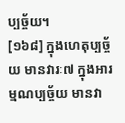ប្បច្ច័យ។
[១៦៨] ក្នុងហេតុប្បច្ច័យ មានវារៈ៧ ក្នុងអារម្មណប្បច្ច័យ មានវា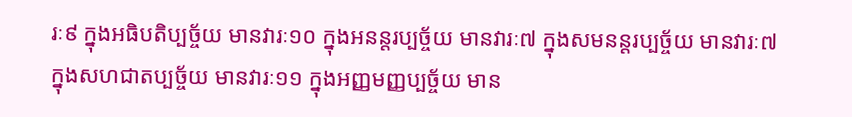រៈ៩ ក្នុងអធិបតិប្បច្ច័យ មានវារៈ១០ ក្នុងអនន្តរប្បច្ច័យ មានវារៈ៧ ក្នុងសមនន្តរប្បច្ច័យ មានវារៈ៧ ក្នុងសហជាតប្បច្ច័យ មានវារៈ១១ ក្នុងអញ្ញមញ្ញប្បច្ច័យ មាន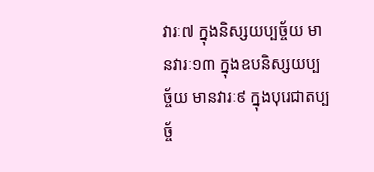វារៈ៧ ក្នុងនិស្សយប្បច្ច័យ មានវារៈ១៣ ក្នុងឧបនិស្សយប្បច្ច័យ មានវារៈ៩ ក្នុងបុរេជាតប្បច្ច័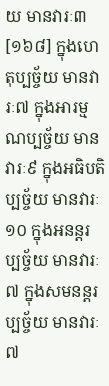យ មានវារៈ៣
[១៦៨] ក្នុងហេតុប្បច្ច័យ មានវារៈ៧ ក្នុងអារម្មណប្បច្ច័យ មានវារៈ៩ ក្នុងអធិបតិប្បច្ច័យ មានវារៈ១០ ក្នុងអនន្តរប្បច្ច័យ មានវារៈ៧ ក្នុងសមនន្តរប្បច្ច័យ មានវារៈ៧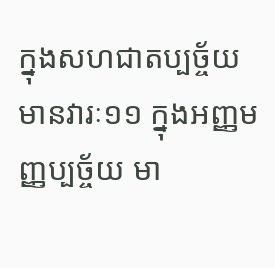ក្នុងសហជាតប្បច្ច័យ មានវារៈ១១ ក្នុងអញ្ញមញ្ញប្បច្ច័យ មា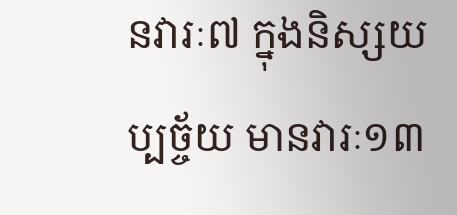នវារៈ៧ ក្នុងនិស្សយប្បច្ច័យ មានវារៈ១៣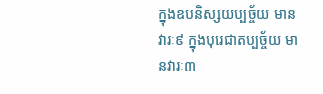ក្នុងឧបនិស្សយប្បច្ច័យ មានវារៈ៩ ក្នុងបុរេជាតប្បច្ច័យ មានវារៈ៣